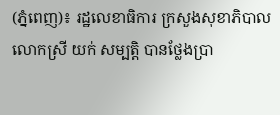(ភ្នំពេញ)៖ រដ្ឋលេខាធិការ ក្រសួងសុខាភិបាល លោកស្រី យក់ សម្បត្តិ បានថ្លែងប្រា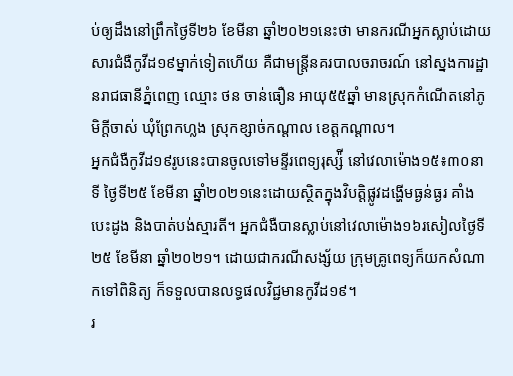ប់ឲ្យដឹងនៅព្រឹកថ្ងៃទី២៦ ខែមីនា ឆ្នាំ២០២១នេះថា មានករណីអ្នកស្លាប់ដោយសារជំងឺកូវីដ១៩ម្នាក់ទៀតហើយ គឺជាមន្រ្តីនគរបាលចរាចរណ៍ នៅស្នងការដ្ឋានរាជធានីភ្នំពេញ ឈ្មោះ ថន ចាន់ធឿន អាយុ៥៥ឆ្នាំ មានស្រុកកំណើតនៅភូមិក្តីចាស់ ឃុំព្រែកហ្លង ស្រុកខ្សាច់កណ្តាល ខេត្តកណ្តាល។
អ្នកជំងឺកូវីដ១៩រូបនេះបានចូលទៅមន្ទីរពេទ្យរុស្ស៉ី នៅវេលាម៉ោង១៥៖៣០នាទី ថ្ងៃទី២៥ ខែមីនា ឆ្នាំ២០២១នេះដោយស្ថិតក្នុងវិបត្តិផ្លូវដង្ហើមធ្ងន់ធ្ងរ គាំងបេះដូង និងបាត់បង់ស្មារតី។ អ្នកជំងឺបានស្លាប់នៅវេលាម៉ោង១៦រសៀលថ្ងៃទី២៥ ខែមីនា ឆ្នាំ២០២១។ ដោយជាករណីសង្ស័យ ក្រុមគ្រូពេទ្យក៏យកសំណាកទៅពិនិត្យ ក៏ទទួលបានលទ្ធផលវិជ្ជមានកូវីដ១៩។
រ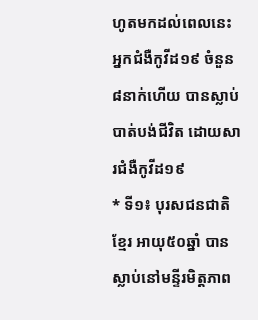ហូតមកដល់ពេលនេះ អ្នកជំងឺកូវីដ១៩ ចំនួន៨នាក់ហើយ បានស្លាប់បាត់បង់ជីវិត ដោយសារជំងឺកូវីដ១៩
* ទី១៖ បុរសជនជាតិខ្មែរ អាយុ៥០ឆ្នាំ បានស្លាប់នៅមន្ទីរមិត្តភាព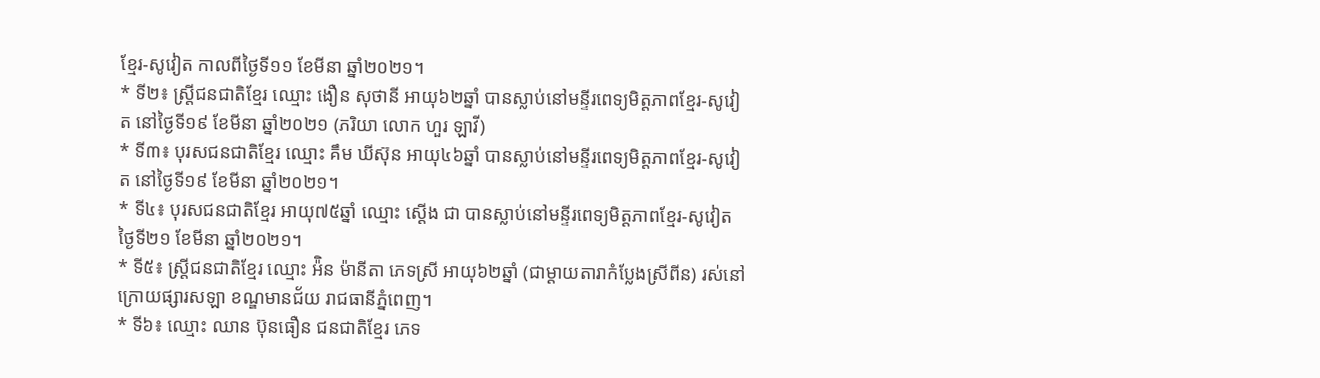ខ្មែរ-សូវៀត កាលពីថ្ងៃទី១១ ខែមីនា ឆ្នាំ២០២១។
* ទី២៖ ស្រ្តីជនជាតិខ្មែរ ឈ្មោះ ងឿន សុថានី អាយុ៦២ឆ្នាំ បានស្លាប់នៅមន្ទីរពេទ្យមិត្តភាពខ្មែរ-សូវៀត នៅថ្ងៃទី១៩ ខែមីនា ឆ្នាំ២០២១ (ភរិយា លោក ហួរ ឡាវី)
* ទី៣៖ បុរសជនជាតិខ្មែរ ឈ្មោះ គឹម ឃីស៊ុន អាយុ៤៦ឆ្នាំ បានស្លាប់នៅមន្ទីរពេទ្យមិត្តភាពខ្មែរ-សូវៀត នៅថ្ងៃទី១៩ ខែមីនា ឆ្នាំ២០២១។
* ទី៤៖ បុរសជនជាតិខ្មែរ អាយុ៧៥ឆ្នាំ ឈ្មោះ ស្តើង ជា បានស្លាប់នៅមន្ទីរពេទ្យមិត្តភាពខ្មែរ-សូវៀត ថ្ងៃទី២១ ខែមីនា ឆ្នាំ២០២១។
* ទី៥៖ ស្រ្តីជនជាតិខ្មែរ ឈ្មោះ អ៉ិន ម៉ានីតា ភេទស្រី អាយុ៦២ឆ្នាំ (ជាម្តាយតារាកំប្លែងស្រីពីន) រស់នៅក្រោយផ្សារសឡា ខណ្ឌមានជ័យ រាជធានីភ្នំពេញ។
* ទី៦៖ ឈ្មោះ ឈាន ប៊ុនធឿន ជនជាតិខ្មែរ ភេទ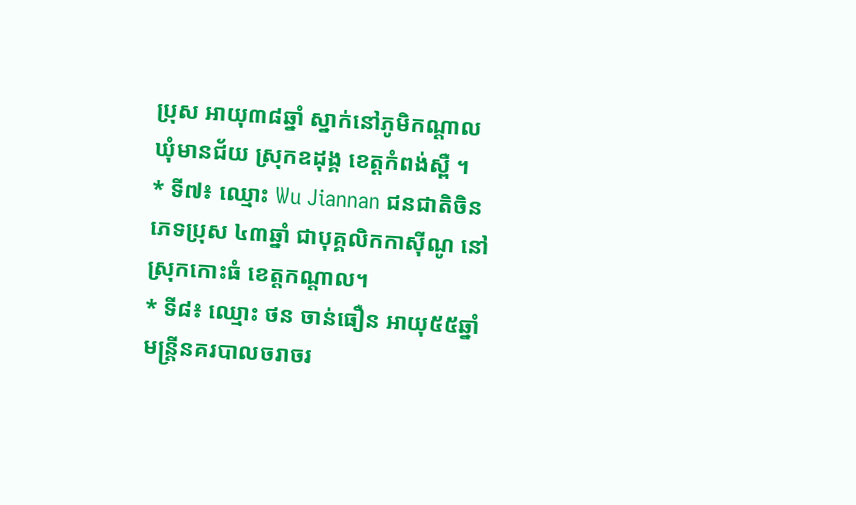ប្រុស អាយុ៣៨ឆ្នាំ ស្នាក់នៅភូមិកណ្តាល ឃុំមានជ័យ ស្រុកឧដុង្គ ខេត្តកំពង់ស្ពឺ ។
* ទី៧៖ ឈ្មោះ Wu Jiannan ជនជាតិចិន ភេទប្រុស ៤៣ឆ្នាំ ជាបុគ្គលិកកាស៊ីណូ នៅស្រុកកោះធំ ខេត្តកណ្តាល។
* ទី៨៖ ឈ្មោះ ថន ចាន់ធឿន អាយុ៥៥ឆ្នាំ មន្រ្តីនគរបាលចរាចរ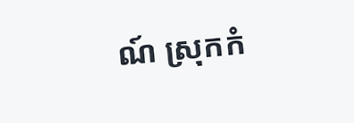ណ៍ ស្រុកកំ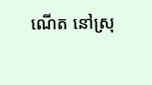ណើត នៅស្រុ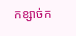កខ្សាច់ក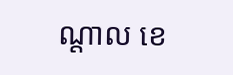ណ្តាល ខេ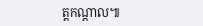ត្តកណ្តាល៕